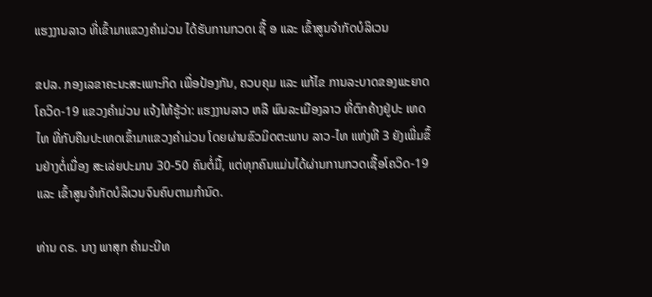ແຮງງານລາວ ທີ່ເຂົ້າມາແຂວງຄຳມ່ວນ ໄດ້ຮັບການກວດເ ຊື້ ອ ແລະ ເຂົ້າສູນຈຳກັດບໍລິເວນ

ຂປລ. ກອງເລຂາຄະນະສະເພາະກິດ ເພື່ອປ້ອງກັນ, ຄວບຄຸມ ແລະ ແກ້ໄຂ ການລະບາດຂອງພະຍາດໂຄວິດ-19 ແຂວງຄໍາມ່ວນ ແຈ້ງໃຫ້ຮູ້ວ່າ: ແຮງງານລາວ ຫລື ພົນລະເມືອງລາວ ທີ່ຕົກຄ້າງຢູ່ປະ ເທດໄທ ທີ່ກັບຄືນປະເທດເຂົ້າມາແຂວງຄຳມ່ວນ ໂດຍຜ່ານຂົວມິດຕະພາບ ລາວ-ໄທ ແຫ່ງທີ 3 ຍັງເພີ່ມຂຶ້ນຢ່າງຕໍ່ເນື່ອງ ສະເລ່ຍປະມານ 30-50 ຄົນຕໍ່ມື້, ແຕ່ທຸກຄົນແມ່ນໄດ້ຜ່ານການກວດເຊື້ອໂຄວິດ-19 ແລະ ເຂົ້າສູນຈຳກັດບໍລິເວນຈົນຄົບຕາມກຳນົດ.

ທ່ານ ດຣ. ນາງ ພາສຸກ ຄຳມະນີທ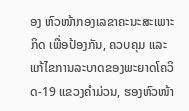ອງ ຫົວໜ້າກອງເລຂາຄະນະສະເພາະກິດ ເພື່ອປ້ອງກັນ, ຄວບຄຸມ ແລະ ແກ້ໄຂການລະບາດຂອງພະຍາດໂຄວິດ-19 ແຂວງຄໍາມ່ວນ, ຮອງຫົວໜ້າ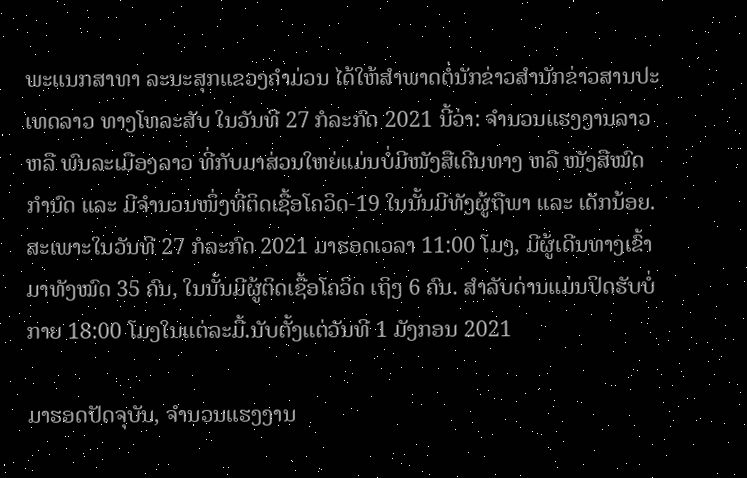ພະແນກສາທາ ລະນະສຸກແຂວງຄຳມ່ວນ ໄດ້ໃຫ້ສຳພາດຕໍ່ນັກຂ່າວສຳນັກຂ່າວສານປະເທດລາວ ທາງໂທລະສັບ ໃນວັນທີ 27 ກໍລະກົດ 2021 ນີ້ວ່າ: ຈຳນວນແຮງງານລາວ ຫລື ພົນລະເມືອງລາວ ທີ່ກັບມາສ່ວນໃຫຍ່ແມ່ນບໍ່ມີໜັງສືເດີນທາງ ຫລື ໜັງສືໝົດກຳນົດ ແລະ ມີຈຳນວນໜຶ່ງທີ່ຕິດເຊື້ອໂຄວິດ-19 ໃນນັ້ນມີທັງຜູ້ຖືພາ ແລະ ເດັກນ້ອຍ. ສະເພາະໃນວັນທີ 27 ກໍລະກົດ 2021 ມາຮອດເວລາ 11:00 ໂມງ, ມີຜູ້ເດີນທາງເຂົ້າມາທັງໝົດ 35 ຄົນ, ໃນນັ້ນມີຜູ້ຕິດເຊື້ອໂຄວິດ ເຖິງ 6 ຄົນ. ສຳລັບດ່ານແມ່ນປິດຮັບບໍ່ກາຍ 18:00 ໂມງໃນແຕ່ລະມື້.ນັບຕັ້ງແຕ່ວັນທີ 1 ມັງກອນ 2021

ມາຮອດປັດຈຸບັນ, ຈຳນວນແຮງງານ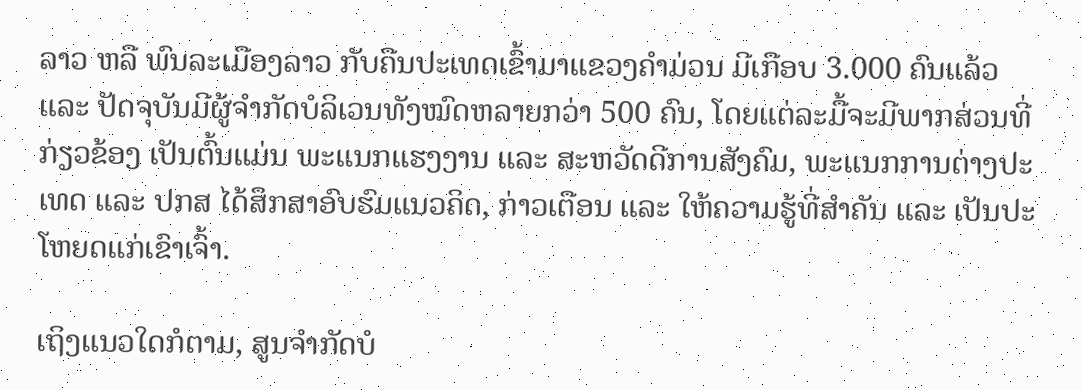ລາວ ຫລື ພົນລະເມືອງລາວ ກັບຄືນປະເທດເຂົ້າມາແຂວງຄຳມ່ວນ ມີເກືອບ 3.000 ຄົນແລ້ວ ແລະ ປັດຈຸບັນມີຜູ້ຈຳກັດບໍລິເວນທັງໝົດຫລາຍກວ່າ 500 ຄົນ, ໂດຍແຕ່ລະມື້ຈະມີພາກສ່ວນທີ່ກ່ຽວຂ້ອງ ເປັນຕົ້ນແມ່ນ ພະແນກແຮງງານ ແລະ ສະຫວັດດີການສັງຄົມ, ພະແນກການຕ່າງປະເທດ ແລະ ປກສ ໄດ້ສຶກສາອົບຮົມແນວຄິດ, ກ່າວເຕືອນ ແລະ ໃຫ້ຄວາມຮູ້ທີ່ສຳຄັນ ແລະ ເປັນປະໂຫຍດແກ່ເຂົາເຈົ້າ.

ເຖິງແນວໃດກໍຕາມ, ສູນຈຳກັດບໍ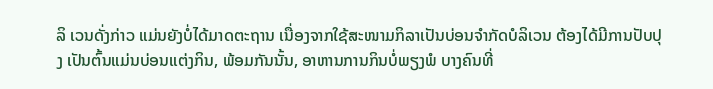ລິ ເວນດັ່ງກ່າວ ແມ່ນຍັງບໍ່ໄດ້ມາດຕະຖານ ເນື່ອງຈາກໃຊ້ສະໜາມກິລາເປັນບ່ອນຈຳກັດບໍລິເວນ ຕ້ອງໄດ້ມີການປັບປຸງ ເປັນຕົ້ນແມ່ນບ່ອນແຕ່ງກິນ, ພ້ອມກັນນັ້ນ, ອາຫານການກິນບໍ່ພຽງພໍ ບາງຄົນທີ່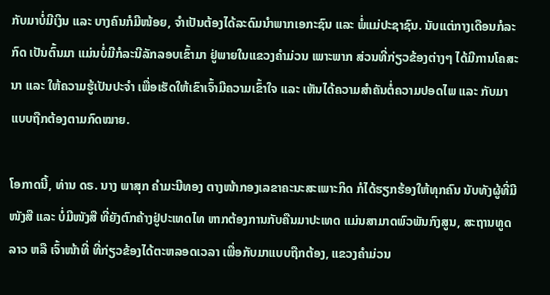ກັບມາບໍ່ມີເງິນ ແລະ ບາງຄົນກໍມີໜ້ອຍ, ຈຳເປັນຕ້ອງໄດ້ລະດົມນຳພາກເອກະຊົນ ແລະ ພໍ່ແມ່ປະຊາຊົນ. ນັບແຕ່ກາງເດືອນກໍລະກົດ ເປັນຕົ້ນມາ ແມ່ນບໍ່ມີກໍລະນີລັກລອບເຂົ້າມາ ຢູ່ພາຍໃນແຂວງຄຳມ່ວນ ເພາະພາກ ສ່ວນທີ່ກ່ຽວຂ້ອງຕ່າງໆ ໄດ້ມີການໂຄສະນາ ແລະ ໃຫ້ຄວາມຮູ້ເປັນປະຈຳ ເພື່ອເຮັດໃຫ້ເຂົາເຈົ້າມີຄວາມເຂົ້າໃຈ ແລະ ເຫັນໄດ້ຄວາມສຳຄັນຕໍ່ຄວາມປອດໄພ ແລະ ກັບມາແບບຖືກຕ້ອງຕາມກົດໝາຍ.

ໂອກາດນີ້, ທ່ານ ດຣ. ນາງ ພາສຸກ ຄຳມະນີທອງ ຕາງໜ້າກອງເລຂາຄະນະສະເພາະກິດ ກໍໄດ້ຮຽກຮ້ອງໃຫ້ທຸກຄົນ ນັບທັງຜູ້ທີ່ມີໜັງສື ແລະ ບໍ່ມີໜັງສື ທີ່ຍັງຕົກຄ້າງຢູ່ປະເທດໄທ ຫາກຕ້ອງການກັບຄືນມາປະເທດ ແມ່ນສາມາດພົວພັນກົງສູນ, ສະຖານທູດລາວ ຫລື ເຈົ້າໜ້າທີ່ ທີ່ກ່ຽວຂ້ອງໄດ້ຕະຫລອດເວລາ ເພື່ອກັບມາແບບຖືກຕ້ອງ, ແຂວງຄຳມ່ວນ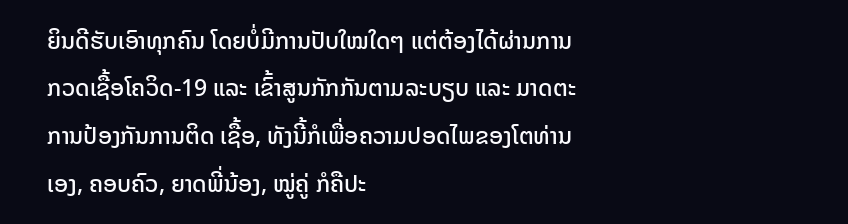ຍິນດີຮັບເອົາທຸກຄົນ ໂດຍບໍ່ມີການປັບໃໝໃດໆ ແຕ່ຕ້ອງໄດ້ຜ່ານການກວດເຊື້ອໂຄວິດ-19 ແລະ ເຂົ້າສູນກັກກັນຕາມລະບຽບ ແລະ ມາດຕະການປ້ອງກັນການຕິດ ເຊື້ອ, ທັງນີ້ກໍເພື່ອຄວາມປອດໄພຂອງໂຕທ່ານເອງ, ຄອບຄົວ, ຍາດພີ່ນ້ອງ, ໝູ່ຄູ່ ກໍຄືປະ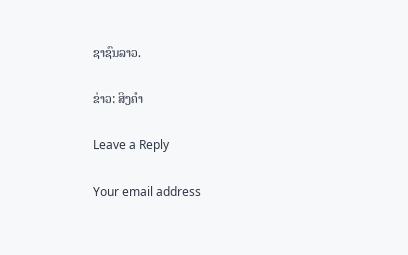ຊາຊົນລາວ.

ຂ່າວ: ສິງຄຳ

Leave a Reply

Your email address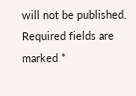will not be published. Required fields are marked *